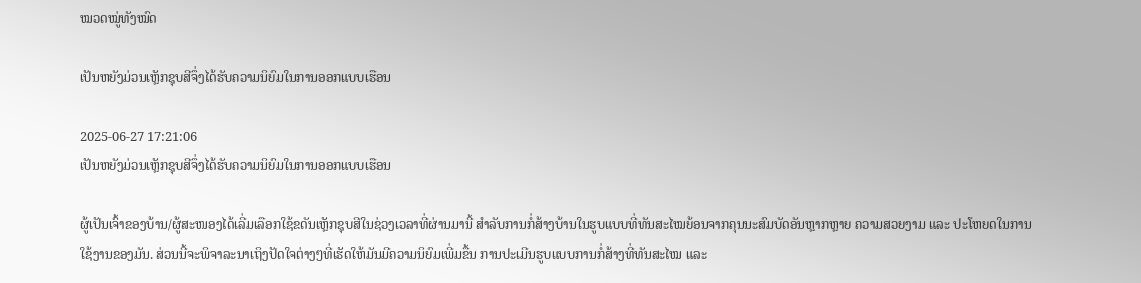ໝວດໝູ່ທັງໝົດ

ເປັນຫຍັງມ່ວນເຫຼັກຊຸບສີຈຶ່ງໄດ້ຮັບຄວາມນິຍົມໃນການອອກແບບເຮືອນ

2025-06-27 17:21:06
ເປັນຫຍັງມ່ວນເຫຼັກຊຸບສີຈຶ່ງໄດ້ຮັບຄວາມນິຍົມໃນການອອກແບບເຮືອນ

ຜູ້ເປັນເຈົ້າຂອງບ້ານ/ຜູ້ສະໜອງໄດ້ເລີ່ມເລືອກໃຊ້ຂດັນເຫຼັກຊຸບສີໃນຊ່ວງເວລາທີ່ຜ່ານມານີ້ ສຳລັບການກໍ່ສ້າງບ້ານໃນຮູບແບບທີ່ທັນສະໄໝຍ້ອນຈາກຄຸນນະສົມບັດອັນຫຼາກຫຼາຍ ຄວາມສວຍງາມ ແລະ ປະໂຫຍດໃນການໃຊ້ງານຂອງມັນ. ສ່ວນນີ້ຈະພິຈາລະນາເຖິງປັດໃຈຕ່າງໆທີ່ເຮັດໃຫ້ມັນມີຄວາມນິຍົມເພີ່ມຂື້ນ ການປະເມີນຮູບແບບການກໍ່ສ້າງທີ່ທັນສະໄໝ ແລະ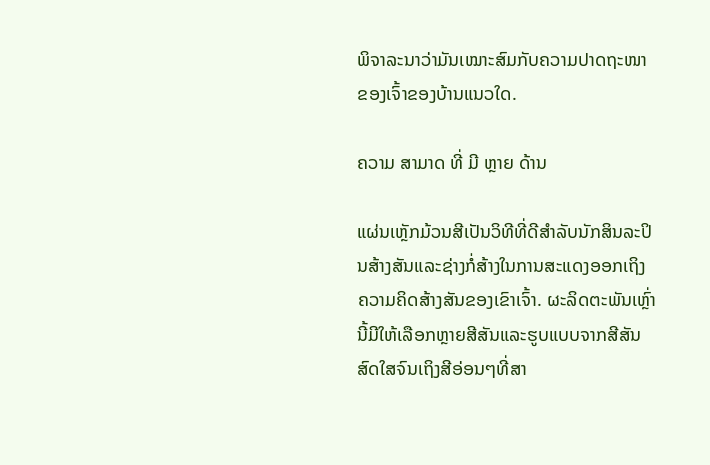ພິຈາລະນາວ່າມັນເໝາະສົມກັບຄວາມປາດຖະໜາຂອງເຈົ້າຂອງບ້ານແນວໃດ.

ຄວາມ ສາມາດ ທີ່ ມີ ຫຼາຍ ດ້ານ

ແຜ່ນເຫຼັກມ້ວນສີເປັນວິທີທີ່ດີສໍາລັບນັກສິນລະປິນສ້າງສັນແລະຊ່າງກໍ່ສ້າງໃນການສະແດງອອກເຖິງຄວາມຄິດສ້າງສັນຂອງເຂົາເຈົ້າ. ຜະລິດຕະພັນເຫຼົ່ານີ້ມີໃຫ້ເລືອກຫຼາຍສີສັນແລະຮູບແບບຈາກສີສັນສົດໃສຈົນເຖິງສີອ່ອນໆທີ່ສາ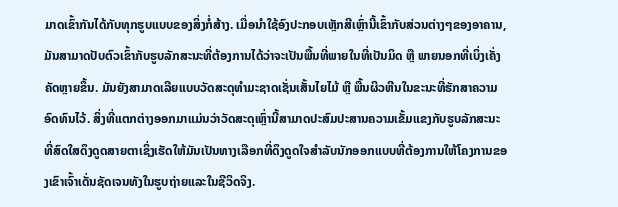ມາດເຂົ້າກັນໄດ້ກັບທຸກຮູບແບບຂອງສິ່ງກໍ່ສ້າງ. ເມື່ອນໍາໃຊ້ອົງປະກອບເຫຼັກສີເຫຼົ່ານີ້ເຂົ້າກັບສ່ວນຕ່າງໆຂອງອາຄານ, ມັນສາມາດປັບຕົວເຂົ້າກັບຮູບລັກສະນະທີ່ຕ້ອງການໄດ້ວ່າຈະເປັນພື້ນທີ່ພາຍໃນທີ່ເປັນມິດ ຫຼື ພາຍນອກທີ່ເບິ່ງເຄັ່ງຄັດຫຼາຍຂຶ້ນ. ມັນຍັງສາມາດເລີຍແບບວັດສະດຸທໍາມະຊາດເຊັ່ນເສັ້ນໄຍໄມ້ ຫຼື ພື້ນຜິວຫີນໃນຂະນະທີ່ຮັກສາຄວາມອົດທົນໄວ້. ສິ່ງທີ່ແຕກຕ່າງອອກມາແມ່ນວ່າວັດສະດຸເຫຼົ່ານີ້ສາມາດປະສົມປະສານຄວາມເຂັ້ມແຂງກັບຮູບລັກສະນະທີ່ສົດໃສດຶງດູດສາຍຕາເຊິ່ງເຮັດໃຫ້ມັນເປັນທາງເລືອກທີ່ດຶງດູດໃຈສໍາລັບນັກອອກແບບທີ່ຕ້ອງການໃຫ້ໂຄງການຂອງເຂົາເຈົ້າເດັ່ນຊັດເຈນທັງໃນຮູບຖ່າຍແລະໃນຊີວິດຈິງ.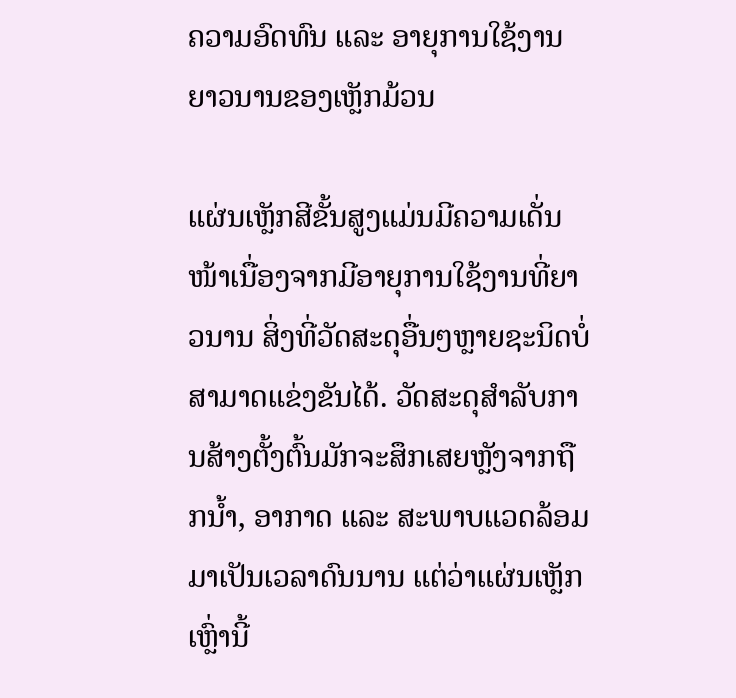ຄວາມອົດທົນ ແລະ ອາຍຸການໃຊ້ງານຍາວນານຂອງເຫຼັກມ້ວນ

ແຜ່ນເຫຼັກສີຂັ້ນສູງແມ່ນມີຄວາມເດັ່ນໜ້າເນື່ອງຈາກມີອາຍຸການໃຊ້ງານທີ່ຍາວນານ ສິ່ງທີ່ວັດສະດຸອື່ນໆຫຼາຍຊະນິດບໍ່ສາມາດແຂ່ງຂັນໄດ້. ວັດສະດຸສໍາລັບການສ້າງຕັ້ງຕົ້ນມັກຈະສຶກເສຍຫຼັງຈາກຖືກນໍ້າ, ອາກາດ ແລະ ສະພາບແວດລ້ອມມາເປັນເວລາດົນນານ ແຕ່ວ່າແຜ່ນເຫຼັກເຫຼົ່ານີ້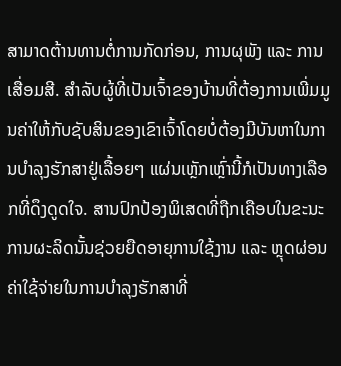ສາມາດຕ້ານທານຕໍ່ການກັດກ່ອນ, ການຜຸພັງ ແລະ ການເສື່ອມສີ. ສໍາລັບຜູ້ທີ່ເປັນເຈົ້າຂອງບ້ານທີ່ຕ້ອງການເພີ່ມມູນຄ່າໃຫ້ກັບຊັບສິນຂອງເຂົາເຈົ້າໂດຍບໍ່ຕ້ອງມີບັນຫາໃນການບໍາລຸງຮັກສາຢູ່ເລື້ອຍໆ ແຜ່ນເຫຼັກເຫຼົ່ານີ້ກໍເປັນທາງເລືອກທີ່ດຶງດູດໃຈ. ສານປົກປ້ອງພິເສດທີ່ຖືກເຄືອບໃນຂະນະການຜະລິດນັ້ນຊ່ວຍຍືດອາຍຸການໃຊ້ງານ ແລະ ຫຼຸດຜ່ອນຄ່າໃຊ້ຈ່າຍໃນການບໍາລຸງຮັກສາທີ່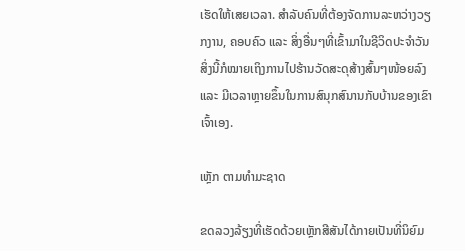ເຮັດໃຫ້ເສຍເວລາ. ສໍາລັບຄົນທີ່ຕ້ອງຈັດການລະຫວ່າງວຽກງານ, ຄອບຄົວ ແລະ ສິ່ງອື່ນໆທີ່ເຂົ້າມາໃນຊີວິດປະຈໍາວັນ ສິ່ງນີ້ກໍໝາຍເຖິງການໄປຮ້ານວັດສະດຸສ້າງສົ້ນໆໜ້ອຍລົງ ແລະ ມີເວລາຫຼາຍຂຶ້ນໃນການສົນຸກສົນານກັບບ້ານຂອງເຂົາເຈົ້າເອງ.

ເຫຼັກ ຕາມທໍາມະຊາດ

ຂດລວງລ້ຽງທີ່ເຮັດດ້ວຍເຫຼັກສີສັນໄດ້ກາຍເປັນທີ່ນິຍົມ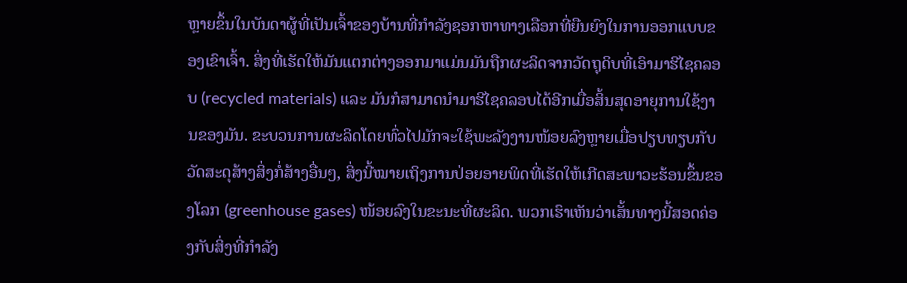ຫຼາຍຂຶ້ນໃນບັນດາຜູ້ທີ່ເປັນເຈົ້າຂອງບ້ານທີ່ກໍາລັງຊອກຫາທາງເລືອກທີ່ຍືນຍົງໃນການອອກແບບຂອງເຂົາເຈົ້າ. ສິ່ງທີ່ເຮັດໃຫ້ມັນແຕກຕ່າງອອກມາແມ່ນມັນຖືກຜະລິດຈາກວັດຖຸດິບທີ່ເອົາມາຮີໄຊຄລອບ (recycled materials) ແລະ ມັນກໍສາມາດນໍາມາຮີໄຊຄລອບໄດ້ອີກເມື່ອສິ້ນສຸດອາຍຸການໃຊ້ງານຂອງມັນ. ຂະບວນການຜະລິດໂດຍທົ່ວໄປມັກຈະໃຊ້ພະລັງງານໜ້ອຍລົງຫຼາຍເມື່ອປຽບທຽບກັບວັດສະດຸສ້າງສິ່ງກໍ່ສ້າງອື່ນໆ, ສິ່ງນີ້ໝາຍເຖິງການປ່ອຍອາຍພິດທີ່ເຮັດໃຫ້ເກີດສະພາວະຮ້ອນຂຶ້ນຂອງໂລກ (greenhouse gases) ໜ້ອຍລົງໃນຂະນະທີ່ຜະລິດ. ພວກເຮົາເຫັນວ່າເສັ້ນທາງນີ້ສອດຄ່ອງກັບສິ່ງທີ່ກໍາລັງ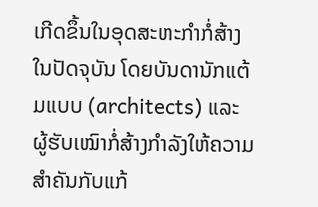ເກີດຂຶ້ນໃນອຸດສະຫະກໍາກໍ່ສ້າງໃນປັດຈຸບັນ ໂດຍບັນດານັກແຕ້ມແບບ (architects) ແລະ ຜູ້ຮັບເໝົາກໍ່ສ້າງກໍາລັງໃຫ້ຄວາມສໍາຄັນກັບແກ້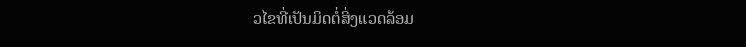ວໄຂທີ່ເປັນມິດຕໍ່ສິ່ງແວດລ້ອມ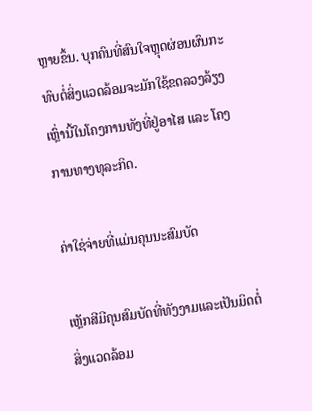ຫຼາຍຂຶ້ນ. ບຸກຄົນທີ່ສົນໃຈຫຼຸດຜ່ອນຜົນກະທົບຕໍ່ສິ່ງແວດລ້ອມຈະມັກໃຊ້ຂດລວງລ້ຽງເຫຼົ່ານີ້ໃນໂຄງການທັງທີ່ຢູ່ອາໄສ ແລະ ໂຄງການທາງທຸລະກິດ.

ຄ່າໃຊ່ຈ່າຍທີ່ແມ່ນຄຸນນະສົມບັດ

ເຫຼັກສີມີຄຸນສົມບັດທີ່ທັງງາມແລະເປັນມິດຕໍ່ສິ່ງແວດລ້ອມ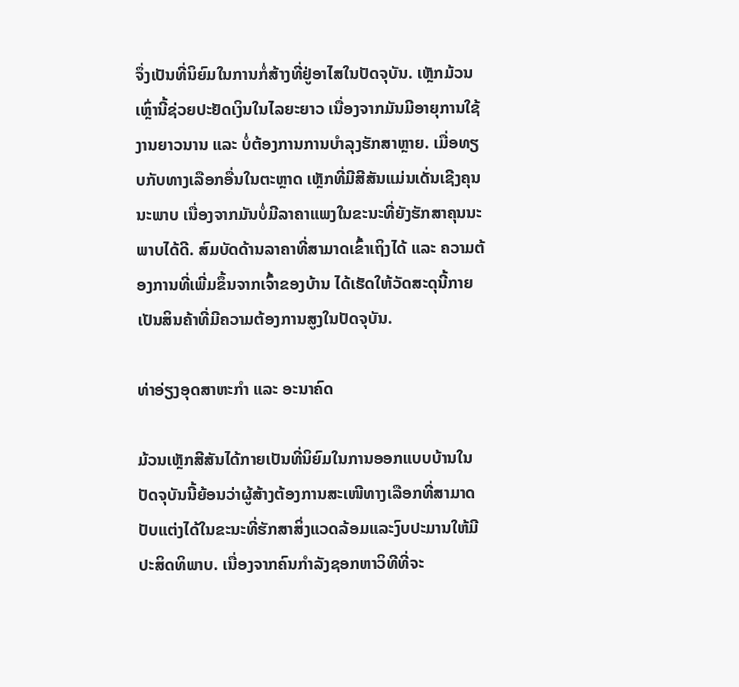ຈຶ່ງເປັນທີ່ນິຍົມໃນການກໍ່ສ້າງທີ່ຢູ່ອາໄສໃນປັດຈຸບັນ. ເຫຼັກມ້ວນເຫຼົ່ານີ້ຊ່ວຍປະຢັດເງິນໃນໄລຍະຍາວ ເນື່ອງຈາກມັນມີອາຍຸການໃຊ້ງານຍາວນານ ແລະ ບໍ່ຕ້ອງການການບຳລຸງຮັກສາຫຼາຍ. ເມື່ອທຽບກັບທາງເລືອກອື່ນໃນຕະຫຼາດ ເຫຼັກທີ່ມີສີສັນແມ່ນເດັ່ນເຊີງຄຸນນະພາບ ເນື່ອງຈາກມັນບໍ່ມີລາຄາແພງໃນຂະນະທີ່ຍັງຮັກສາຄຸນນະພາບໄດ້ດີ. ສົມບັດດ້ານລາຄາທີ່ສາມາດເຂົ້າເຖິງໄດ້ ແລະ ຄວາມຕ້ອງການທີ່ເພີ່ມຂຶ້ນຈາກເຈົ້າຂອງບ້ານ ໄດ້ເຮັດໃຫ້ວັດສະດຸນີ້ກາຍເປັນສິນຄ້າທີ່ມີຄວາມຕ້ອງການສູງໃນປັດຈຸບັນ.

ທ່າອ່ຽງອຸດສາຫະກຳ ແລະ ອະນາຄົດ

ມ້ວນເຫຼັກສີສັນໄດ້ກາຍເປັນທີ່ນິຍົມໃນການອອກແບບບ້ານໃນປັດຈຸບັນນີ້ຍ້ອນວ່າຜູ້ສ້າງຕ້ອງການສະເໜີທາງເລືອກທີ່ສາມາດປັບແຕ່ງໄດ້ໃນຂະນະທີ່ຮັກສາສິ່ງແວດລ້ອມແລະງົບປະມານໃຫ້ມີປະສິດທິພາບ. ເນື່ອງຈາກຄົນກຳລັງຊອກຫາວິທີທີ່ຈະ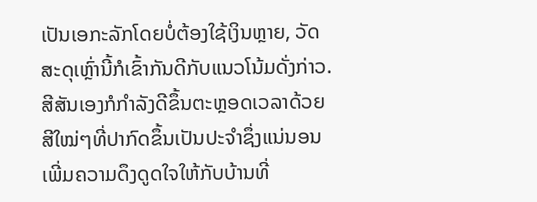ເປັນເອກະລັກໂດຍບໍ່ຕ້ອງໃຊ້ເງິນຫຼາຍ, ວັດສະດຸເຫຼົ່ານີ້ກໍເຂົ້າກັນດີກັບແນວໂນ້ມດັ່ງກ່າວ. ສີສັນເອງກໍກຳລັງດີຂຶ້ນຕະຫຼອດເວລາດ້ວຍສີໃໝ່ໆທີ່ປາກົດຂຶ້ນເປັນປະຈຳຊຶ່ງແນ່ນອນເພີ່ມຄວາມດຶງດູດໃຈໃຫ້ກັບບ້ານທີ່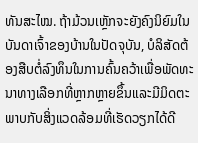ທັນສະໄໝ. ຖ້າມ້ວນເຫຼັກຈະຍັງຄົງນິຍົມໃນບັນດາເຈົ້າຂອງບ້ານໃນປັດຈຸບັນ, ບໍລິສັດຕ້ອງສືບຕໍ່ລົງທຶນໃນການຄົ້ນຄວ້າເພື່ອພັດທະນາທາງເລືອກທີ່ຫຼາກຫຼາຍຂຶ້ນແລະມີມິດຕະພາບກັບສິ່ງແວດລ້ອມທີ່ເຮັດວຽກໄດ້ດີ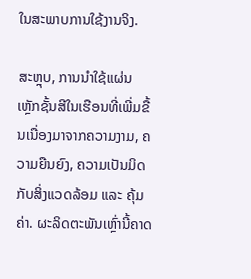ໃນສະພາບການໃຊ້ງານຈິງ.

ສະຫຼຸບ, ການນຳໃຊ້ແຜ່ນເຫຼັກຊັ້ນສີໃນເຮືອນທີ່ເພີ່ມຂື້ນເນື່ອງມາຈາກຄວາມງາມ, ຄວາມຍືນຍົງ, ຄວາມເປັນມິດກັບສິ່ງແວດລ້ອມ ແລະ ຄຸ້ມຄ່າ. ຜະລິດຕະພັນເຫຼົ່ານີ້ຄາດ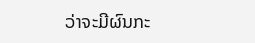ວ່າຈະມີຜົນກະ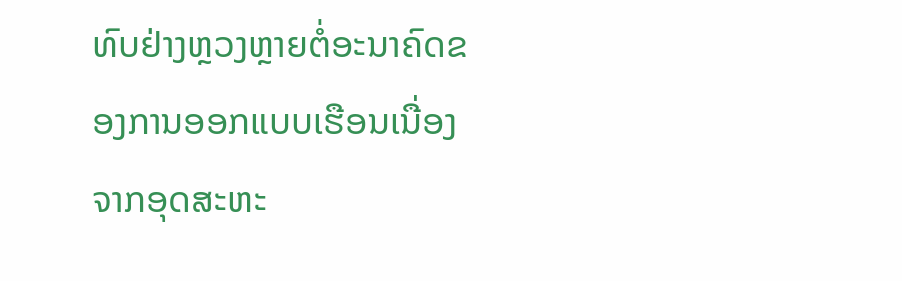ທົບຢ່າງຫຼວງຫຼາຍຕໍ່ອະນາຄົດຂອງການອອກແບບເຮືອນເນື່ອງຈາກອຸດສະຫະ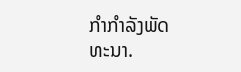ກຳກຳລັງພັດທະນາ.